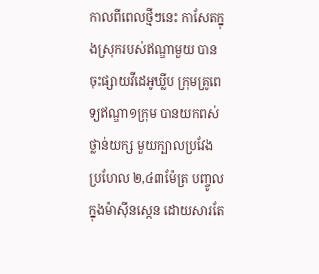កាលពីពេលថ្មីៗនេះ កាសែតក្នុងស្រុករបស់ឥណ្ឌាមួយ បានចុះផ្សាយវីដេអូឃ្លីប ក្រុមគ្រូពេទ្យឥណ្ឌា១ក្រុម បានយកពស់ថ្លាន់យក្ស មួយក្បាលប្រវែងប្រហែល ២,៤៣ម៉ែត្រ បញ្ចូលក្នុងម៉ាស៊ីនស្កេន ដោយសារតែ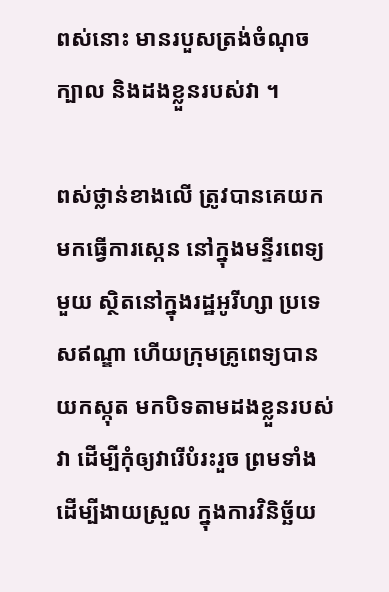ពស់នោះ មានរបួសត្រង់ចំណុចក្បាល និងដងខ្លួនរបស់វា ។

ពស់ថ្លាន់ខាងលើ ត្រូវបានគេយកមកធ្វើការស្កេន នៅក្នុងមន្ទីរពេទ្យមួយ ស្ថិតនៅក្នុងរដ្ឋអូរីហ្សា ប្រទេសឥណ្ឌា ហើយក្រុមគ្រូពេទ្យបានយកស្កុត មកបិទតាមដងខ្លួនរបស់វា ដើម្បីកុំឲ្យវារើបំរះរួច ព្រមទាំងដើម្បីងាយស្រួល ក្នុងការវិនិច្ឆ័យ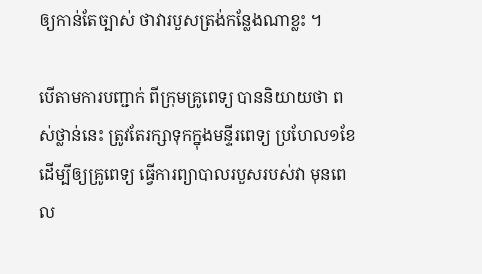ឲ្យកាន់តែច្បាស់ ថាវារបួសត្រង់កន្លែងណាខ្លះ ។

បើតាមការបញ្ជាក់ ពីក្រុមគ្រូពេទ្យ បាននិយាយថា ពស់ថ្លាន់នេះ ត្រូវតែរក្សាទុកក្នុងមន្ទីរពេទ្យ ប្រហែល១ខែដើម្បីឲ្យគ្រូពេទ្យ ធ្វើការព្យាបាលរបួសរបស់វា មុនពេល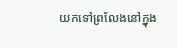យកទៅព្រលែងនៅក្នុង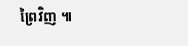ព្រៃវិញ ៕